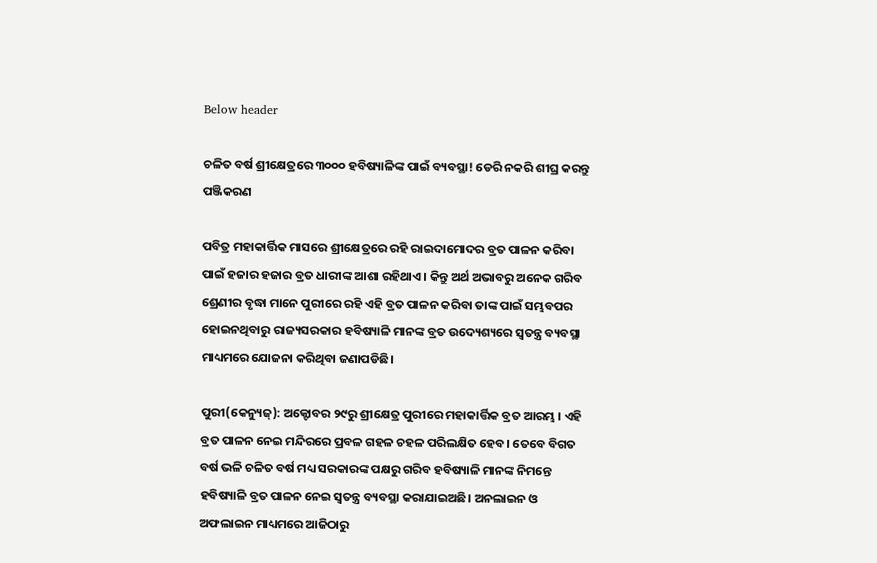Below header

ଚଳିତ ବର୍ଷ ଶ୍ରୀକ୍ଷେତ୍ରରେ ୩୦୦୦ ହବିଷ୍ୟାଳିଙ୍କ ପାଇଁ ବ୍ୟବସ୍ଥା! ଡେରି ନକରି ଶୀଘ୍ର କରନ୍ତୁ ପଞ୍ଜିକରଣ

ପବିତ୍ର ମହାକାର୍ତ୍ତିକ ମାସରେ ଶ୍ରୀକ୍ଷେତ୍ରରେ ରହି ରାଇଦାମୋଦର ବ୍ରତ ପାଳନ କରିବା ପାଇଁ ହଜାର ହଜାର ବ୍ରତ ଧାରୀଙ୍କ ଆଶା ରହିଥାଏ । କିନ୍ତୁ ଅର୍ଥ ଅଭାବରୁ ଅନେକ ଗରିବ ଶ୍ରେଣୀର ବୃଦ୍ଧା ମାନେ ପୁରୀରେ ରହି ଏହି ବ୍ରତ ପାଳନ କରିବା ତାଙ୍କ ପାଇଁ ସମ୍ଭବପର ହୋଇନଥିବାରୁ ରାଜ୍ୟସରକାର ହବିଷ୍ୟାଳି ମାନଙ୍କ ବ୍ରତ ଉଦ୍ୟେଶ୍ୟରେ ସ୍ୱତନ୍ତ୍ର ବ୍ୟବସ୍ଥା ମାଧ୍ୟମରେ ଯୋଜନା କରିଥିବା ଜଣାପଡିଛି।

ପୁରୀ(କେନ୍ୟୁଜ୍): ଅକ୍ଟୋବର ୨୯ରୁ ଶ୍ରୀକ୍ଷେତ୍ର ପୁରୀରେ ମହାକାର୍ତ୍ତିକ ବ୍ରତ ଆରମ୍ଭ । ଏହି ବ୍ରତ ପାଳନ ନେଇ ମନ୍ଦିରରେ ପ୍ରବଳ ଗହଳ ଚହଳ ପରିଲକ୍ଷିତ ହେବ। ତେବେ ବିଗତ ବର୍ଷ ଭଳି ଚଳିତ ବର୍ଷ ମଧ୍ୟ ସରକାରଙ୍କ ପକ୍ଷରୁ ଗରିବ ହବିଷ୍ୟାଳି ମାନଙ୍କ ନିମନ୍ତେ ହବିଷ୍ୟାଳି ବ୍ରତ ପାଳନ ନେଇ ସ୍ୱତନ୍ତ୍ର ବ୍ୟବସ୍ଥା କରାଯାଇଅଛି। ଅନଲାଇନ ଓ ଅଫଲାଇନ ମାଧ୍ୟମରେ ଆଜିଠାରୁ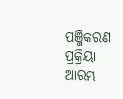ପଞ୍ଜିକରଣ ପ୍ରକ୍ରିୟା ଆରମ୍ଭ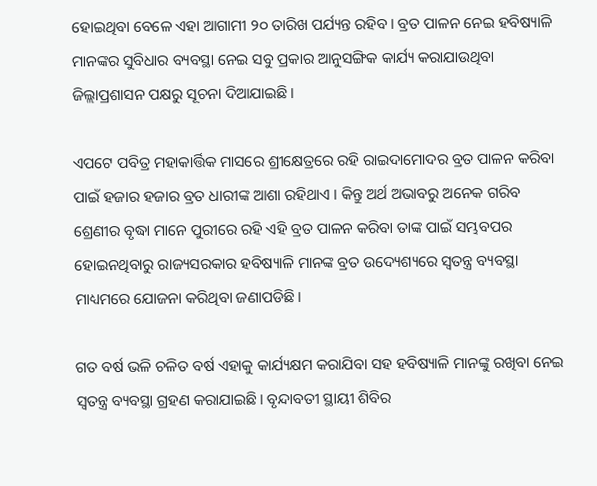ହୋଇଥିବା ବେଳେ ଏହା ଆଗାମୀ ୨୦ ତାରିଖ ପର୍ଯ୍ୟନ୍ତ ରହିବ। ବ୍ରତ ପାଳନ ନେଇ ହବିଷ୍ୟାଳି ମାନଙ୍କର ସୁବିଧାର ବ୍ୟବସ୍ଥା ନେଇ ସବୁ ପ୍ରକାର ଆନୁସଙ୍ଗିକ କାର୍ଯ୍ୟ କରାଯାଉଥିବା ଜିଲ୍ଲାପ୍ରଶାସନ ପକ୍ଷରୁ ସୂଚନା ଦିଆଯାଇଛି।

ଏପଟେ ପବିତ୍ର ମହାକାର୍ତ୍ତିକ ମାସରେ ଶ୍ରୀକ୍ଷେତ୍ରରେ ରହି ରାଇଦାମୋଦର ବ୍ରତ ପାଳନ କରିବା ପାଇଁ ହଜାର ହଜାର ବ୍ରତ ଧାରୀଙ୍କ ଆଶା ରହିଥାଏ । କିନ୍ତୁ ଅର୍ଥ ଅଭାବରୁ ଅନେକ ଗରିବ ଶ୍ରେଣୀର ବୃଦ୍ଧା ମାନେ ପୁରୀରେ ରହି ଏହି ବ୍ରତ ପାଳନ କରିବା ତାଙ୍କ ପାଇଁ ସମ୍ଭବପର ହୋଇନଥିବାରୁ ରାଜ୍ୟସରକାର ହବିଷ୍ୟାଳି ମାନଙ୍କ ବ୍ରତ ଉଦ୍ୟେଶ୍ୟରେ ସ୍ୱତନ୍ତ୍ର ବ୍ୟବସ୍ଥା ମାଧ୍ୟମରେ ଯୋଜନା କରିଥିବା ଜଣାପଡିଛି।

ଗତ ବର୍ଷ ଭଳି ଚଳିତ ବର୍ଷ ଏହାକୁ କାର୍ଯ୍ୟକ୍ଷମ କରାଯିବା ସହ ହବିଷ୍ୟାଳି ମାନଙ୍କୁ ରଖିବା ନେଇ ସ୍ୱତନ୍ତ୍ର ବ୍ୟବସ୍ଥା ଗ୍ରହଣ କରାଯାଇଛି। ବୃନ୍ଦାବତୀ ସ୍ଥାୟୀ ଶିବିର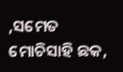,ସମେତ ମୋଚିସାହି ଛକ,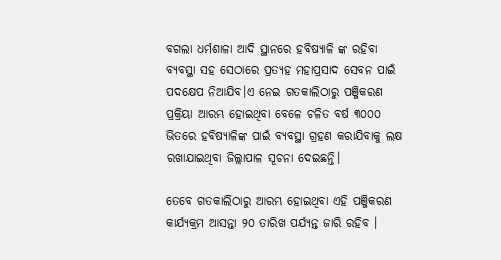ବଗଲା ଧର୍ମଶାଳା ଆଦି ସ୍ଥାନରେ ହବିଷ୍ୟାଳି ଙ୍କ ରହିବା ବ୍ୟବସ୍ଥା ସହ ସେଠାରେ ପ୍ରତ୍ୟହ ମହାପ୍ରସାଦ ସେବନ ପାଇଁ ପଦକ୍ଷେପ ନିଆଯିବ।ଏ ନେଇ ଗତକାଲିଠାରୁ ପଞ୍ଜିକରଣ ପ୍ରକ୍ରିୟା ଆରମ୍ଭ ହୋଇଥିବା ବେଳେ ଚଳିତ ବର୍ଷ ୩୦୦୦ ଭିତରେ ହବିଷ୍ୟାଳିଙ୍କ ପାଇଁ ବ୍ୟବସ୍ଥା ଗ୍ରହଣ କରାଯିବାକୁ ଲକ୍ଷ ରଖାଯାଇଥିବା ଜିଲ୍ଲାପାଳ ସୂଚନା ଦେଇଛନ୍ତି।

ତେବେ ଗତକାଲିଠାରୁ ଆରମ୍ଭ ହୋଇଥିବା ଏହି ପଞ୍ଜିକରଣ କାର୍ଯ୍ୟକ୍ରମ ଆସନ୍ତା ୨୦ ତାରିଖ ପର୍ଯ୍ୟନ୍ତ ଜାରି ରହିବ ।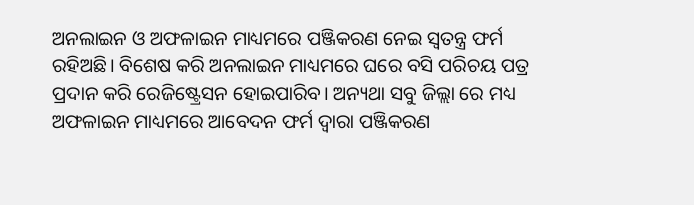ଅନଲାଇନ ଓ ଅଫଳାଇନ ମାଧ୍ୟମରେ ପଞ୍ଜିକରଣ ନେଇ ସ୍ୱତନ୍ତ୍ର ଫର୍ମ ରହିଅଛି। ବିଶେଷ କରି ଅନଲାଇନ ମାଧ୍ୟମରେ ଘରେ ବସି ପରିଚୟ ପତ୍ର ପ୍ରଦାନ କରି ରେଜିଷ୍ଟ୍ରେସନ ହୋଇପାରିବ। ଅନ୍ୟଥା ସବୁ ଜିଲ୍ଲା ରେ ମଧ୍ୟ ଅଫଳାଇନ ମାଧ୍ୟମରେ ଆବେଦନ ଫର୍ମ ଦ୍ୱାରା ପଞ୍ଜିକରଣ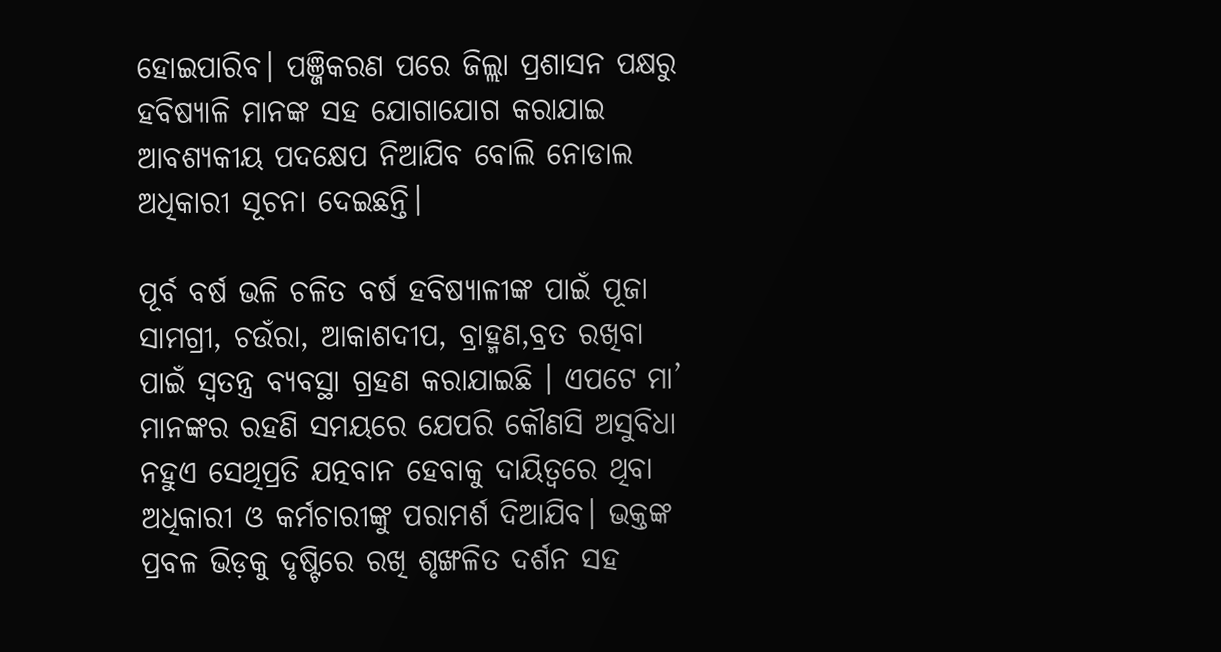ହୋଇପାରିବ। ପଞ୍ଜିକରଣ ପରେ ଜିଲ୍ଲା ପ୍ରଶାସନ ପକ୍ଷରୁ ହବିଷ୍ୟାଳି ମାନଙ୍କ ସହ ଯୋଗାଯୋଗ କରାଯାଇ ଆବଶ୍ୟକୀୟ ପଦକ୍ଷେପ ନିଆଯିବ ବୋଲି ନୋଡାଲ ଅଧିକାରୀ ସୂଚନା ଦେଇଛନ୍ତି।

ପୂର୍ବ ବର୍ଷ ଭଳି ଚଳିତ ବର୍ଷ ହବିଷ୍ୟାଳୀଙ୍କ ପାଇଁ ପୂଜା ସାମଗ୍ରୀ, ଚଉଁରା, ଆକାଶଦୀପ, ବ୍ରାହ୍ମଣ,ବ୍ରତ ରଖିବା ପାଇଁ ସ୍ବତନ୍ତ୍ର ବ୍ୟବସ୍ଥା ଗ୍ରହଣ କରାଯାଇଛି । ଏପଟେ ମା’ ମାନଙ୍କର ରହଣି ସମୟରେ ଯେପରି କୌଣସି ଅସୁବିଧା ନହୁଏ ସେଥିପ୍ରତି ଯତ୍ନବାନ ହେବାକୁ ଦାୟିତ୍ୱରେ ଥିବା ଅଧିକାରୀ ଓ କର୍ମଚାରୀଙ୍କୁ ପରାମର୍ଶ ଦିଆଯିବ। ଭକ୍ତଙ୍କ ପ୍ରବଳ ଭିଡ଼କୁ ଦୃଷ୍ଟିରେ ରଖି ଶୃଙ୍ଖଳିତ ଦର୍ଶନ ସହ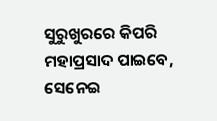ସୁରୁଖୁରରେ କିପରି ମହାପ୍ରସାଦ ପାଇବେ,  ସେନେଇ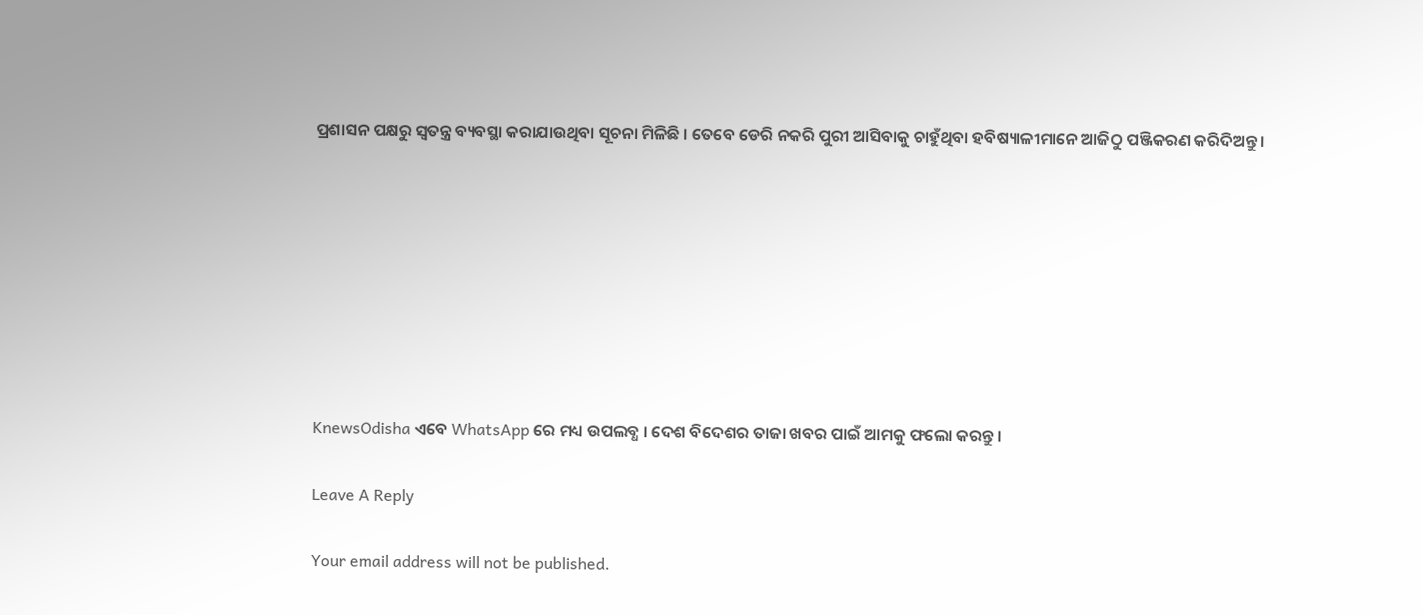ପ୍ରଶାସନ ପକ୍ଷରୁ ସ୍ୱତନ୍ତ୍ର ବ୍ୟବସ୍ଥା କରାଯାଉଥିବା ସୂଚନା ମିଳିଛି । ତେବେ ଡେରି ନକରି ପୁରୀ ଆସିବାକୁ ଚାହୁଁଥିବା ହବିଷ୍ୟାଳୀମାନେ ଆଜିଠୁ ପଞ୍ଜିକରଣ କରିଦିଅନ୍ତୁ ।








KnewsOdisha ଏବେ WhatsApp ରେ ମଧ୍ୟ ଉପଲବ୍ଧ । ଦେଶ ବିଦେଶର ତାଜା ଖବର ପାଇଁ ଆମକୁ ଫଲୋ କରନ୍ତୁ ।

Leave A Reply

Your email address will not be published.